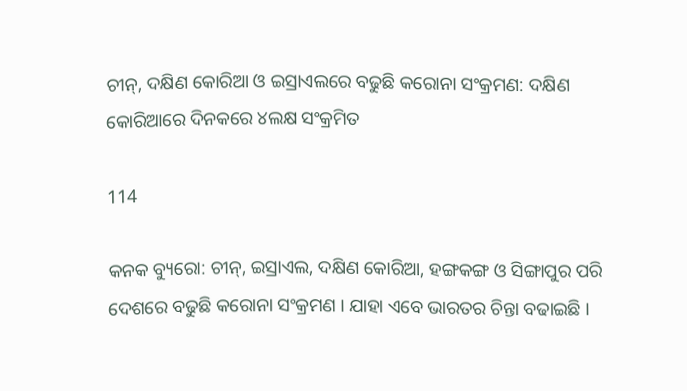ଚୀନ୍, ଦକ୍ଷିଣ କୋରିଆ ଓ ଇସ୍ରାଏଲରେ ବଢୁଛି କରୋନା ସଂକ୍ରମଣ: ଦକ୍ଷିଣ କୋରିଆରେ ଦିନକରେ ୪ଲକ୍ଷ ସଂକ୍ରମିତ

114

କନକ ବ୍ୟୁରୋ: ଚୀନ୍, ଇସ୍ରାଏଲ, ଦକ୍ଷିଣ କୋରିଆ, ହଙ୍ଗକଙ୍ଗ ଓ ସିଙ୍ଗାପୁର ପରି ଦେଶରେ ବଢୁଛି କରୋନା ସଂକ୍ରମଣ । ଯାହା ଏବେ ଭାରତର ଚିନ୍ତା ବଢାଇଛି ।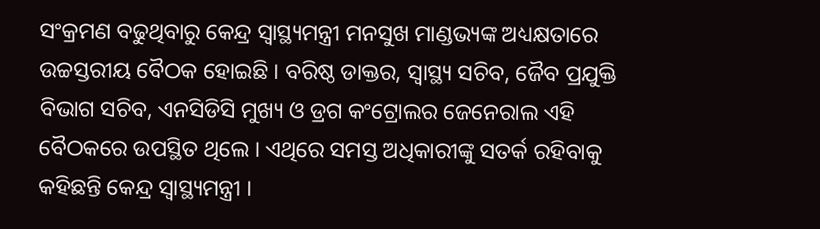ସଂକ୍ରମଣ ବଢୁଥିବାରୁ କେନ୍ଦ୍ର ସ୍ୱାସ୍ଥ୍ୟମନ୍ତ୍ରୀ ମନସୁଖ ମାଣ୍ଡଭ୍ୟଙ୍କ ଅଧ୍ୟକ୍ଷତାରେ ଉଚ୍ଚସ୍ତରୀୟ ବୈଠକ ହୋଇଛି । ବରିଷ୍ଠ ଡାକ୍ତର, ସ୍ୱାସ୍ଥ୍ୟ ସଚିବ, ଜୈବ ପ୍ରଯୁକ୍ତି ବିଭାଗ ସଚିବ, ଏନସିଡିସି ମୁଖ୍ୟ ଓ ଡ୍ରଗ କଂଟ୍ରୋଲର ଜେନେରାଲ ଏହି ବୈଠକରେ ଉପସ୍ଥିତ ଥିଲେ । ଏଥିରେ ସମସ୍ତ ଅଧିକାରୀଙ୍କୁ ସତର୍କ ରହିବାକୁ କହିଛନ୍ତି କେନ୍ଦ୍ର ସ୍ୱାସ୍ଥ୍ୟମନ୍ତ୍ରୀ ।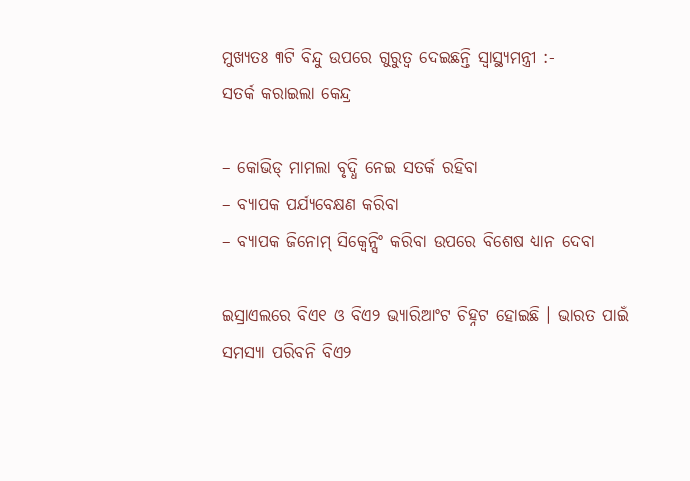ମୁଖ୍ୟତଃ ୩ଟି ବିନ୍ଦୁ ଉପରେ ଗୁରୁତ୍ୱ ଦେଇଛନ୍ତି ସ୍ୱାସ୍ଥ୍ୟମନ୍ତ୍ରୀ :-
ସତର୍କ କରାଇଲା କେନ୍ଦ୍ର

– କୋଭିଡ୍ ମାମଲା ବୃଦ୍ଧି ନେଇ ସତର୍କ ରହିବା
– ବ୍ୟାପକ ପର୍ଯ୍ୟବେକ୍ଷଣ କରିବା
– ବ୍ୟାପକ ଜିନୋମ୍ ସିକ୍ୱେନ୍ସିଂ କରିବା ଉପରେ ବିଶେଷ ଧ୍ୟାନ ଦେବା

ଇସ୍ରାଏଲରେ ବିଏ୧ ଓ ବିଏ୨ ଭ୍ୟାରିଆଂଟ ଚିହ୍ନଟ ହୋଇଛି । ଭାରତ ପାଇଁ ସମସ୍ୟା ପରିବନି ବିଏ୨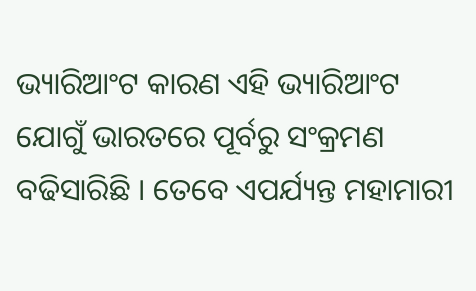ଭ୍ୟାରିଆଂଟ କାରଣ ଏହି ଭ୍ୟାରିଆଂଟ ଯୋଗୁଁ ଭାରତରେ ପୂର୍ବରୁ ସଂକ୍ରମଣ ବଢିସାରିଛି । ତେବେ ଏପର୍ଯ୍ୟନ୍ତ ମହାମାରୀ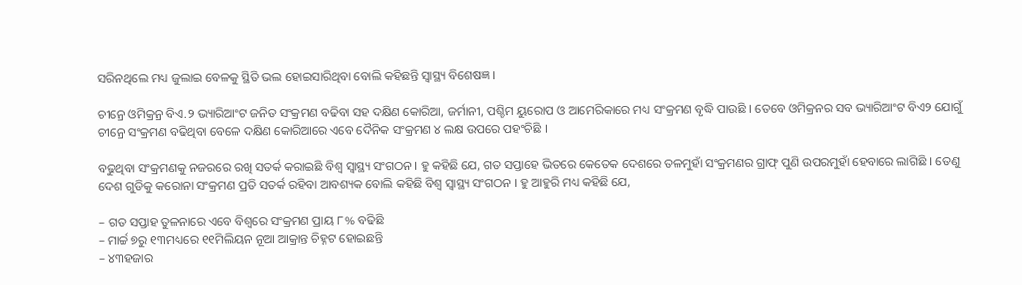ସରିନଥିଲେ ମଧ୍ୟ ଜୁଲାଇ ବେଳକୁ ସ୍ଥିତି ଭଲ ହୋଇସାରିଥିବା ବୋଲି କହିଛନ୍ତି ସ୍ୱାସ୍ଥ୍ୟ ବିଶେଷଜ୍ଞ ।

ଚୀନ୍ରେ ଓମିକ୍ରନ୍ର ବିଏ.୨ ଭ୍ୟାରିଆଂଟ ଜନିତ ସଂକ୍ରମଣ ବଢିବା ସହ ଦକ୍ଷିଣ କୋରିଆ, ଜର୍ମାନୀ, ପଶ୍ଚିମ ୟୁରୋପ ଓ ଆମେରିକାରେ ମଧ୍ୟ ସଂକ୍ରମଣ ବୃଦ୍ଧି ପାଉଛି । ତେବେ ଓମିକ୍ରନର ସବ ଭ୍ୟାରିଆଂଟ ବିଏ୨ ଯୋଗୁଁ ଚୀନ୍ରେ ସଂକ୍ରମଣ ବଢିଥିବା ବେଳେ ଦକ୍ଷିଣ କୋରିଆରେ ଏବେ ଦୈନିକ ସଂକ୍ରମଣ ୪ ଲକ୍ଷ ଉପରେ ପହଂଚିଛି ।

ବଢୁଥିବା ସଂକ୍ରମଣକୁ ନଜରରେ ରଖି ସତର୍କ କରାଇଛି ବିଶ୍ୱ ସ୍ୱାସ୍ଥ୍ୟ ସଂଗଠନ । ହୁ କହିଛି ଯେ, ଗତ ସପ୍ତାହେ ଭିତରେ କେତେକ ଦେଶରେ ତଳମୁହାଁ ସଂକ୍ରମଣର ଗ୍ରାଫ୍ ପୁଣି ଉପରମୁହାଁ ହେବାରେ ଲାଗିଛି । ତେଣୁ ଦେଶ ଗୁଡିକୁ କରୋନା ସଂକ୍ରମଣ ପ୍ରତି ସତର୍କ ରହିବା ଆବଶ୍ୟକ ବୋଲି କହିଛି ବିଶ୍ୱ ସ୍ୱାସ୍ଥ୍ୟ ସଂଗଠନ । ହୁ ଆହୁରି ମଧ୍ୟ କହିଛି ଯେ,

– ଗତ ସପ୍ତାହ ତୁଳନାରେ ଏବେ ବିଶ୍ୱରେ ସଂକ୍ରମଣ ପ୍ରାୟ ୮% ବଢିଛି
– ମାର୍ଚ୍ଚ ୭ରୁ ୧୩ମଧ୍ୟରେ ୧୧ମିଲିୟନ ନୂଆ ଆକ୍ରାନ୍ତ ଚିହ୍ନଟ ହୋଇଛନ୍ତି
– ୪୩ହଜାର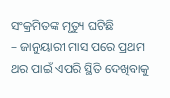ସଂକ୍ରମିତଙ୍କ ମୃତ୍ୟୁ ଘଟିଛି
– ଜାନୁୟାରୀ ମାସ ପରେ ପ୍ରଥମ ଥର ପାଇଁ ଏପରି ସ୍ଥିତି ଦେଖିବାକୁ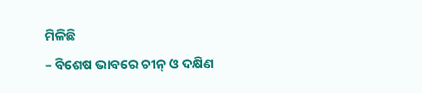ମିଳିଛି
– ବିଶେଷ ଭାବରେ ଚୀନ୍ ଓ ଦକ୍ଷିଣ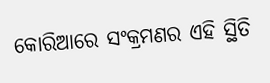କୋରିଆରେ ସଂକ୍ରମଣର ଏହି ସ୍ଥିତି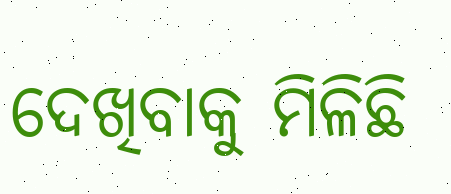ଦେଖିବାକୁ ମିଳିଛି